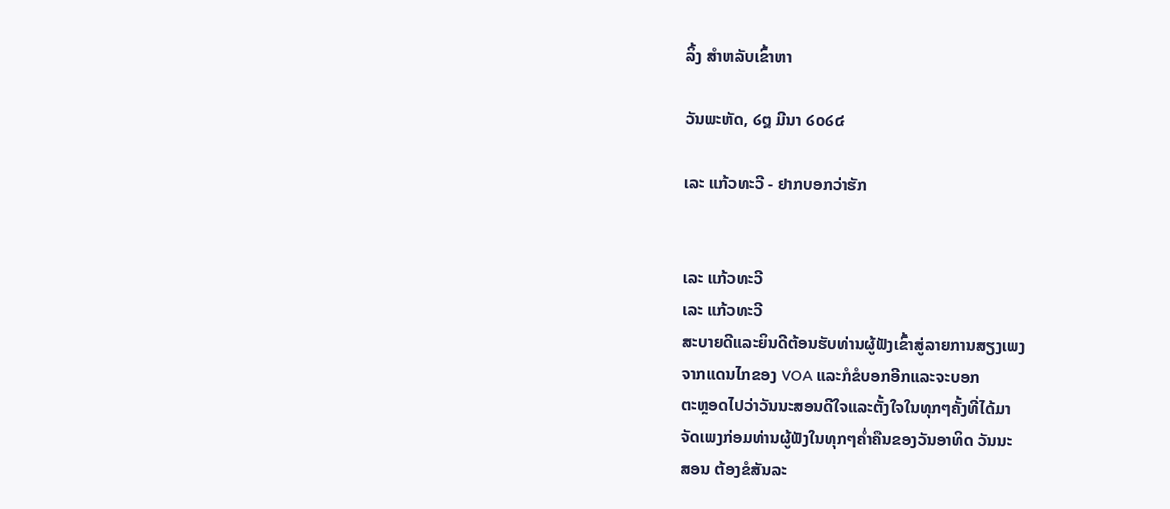ລິ້ງ ສຳຫລັບເຂົ້າຫາ

ວັນພະຫັດ, ໒໘ ມີນາ ໒໐໒໔

ເລະ ແກ້ວທະວີ - ຢາກບອກວ່າຮັກ


ເລະ ແກ້ວທະວີ
ເລະ ແກ້ວທະວີ
ສະບາຍດີແລະຍິນດີຕ້ອນຮັບທ່ານຜູ້ຟັງເຂົ້າສູ່ລາຍການສຽງເພງ
ຈາກແດນໄກຂອງ VOA ແລະກໍຂໍບອກອີກແລະຈະບອກ
ຕະຫຼອດໄປວ່າວັນນະສອນດີໃຈແລະຕັ້ງໃຈໃນທຸກໆຄັ້ງທີ່ໄດ້ມາ
ຈັດເພງກ່ອມທ່ານຜູ້ຟັງໃນທຸກໆຄໍ່າຄືນຂອງວັນອາທິດ ວັນນະ
ສອນ ຕ້ອງຂໍສັນລະ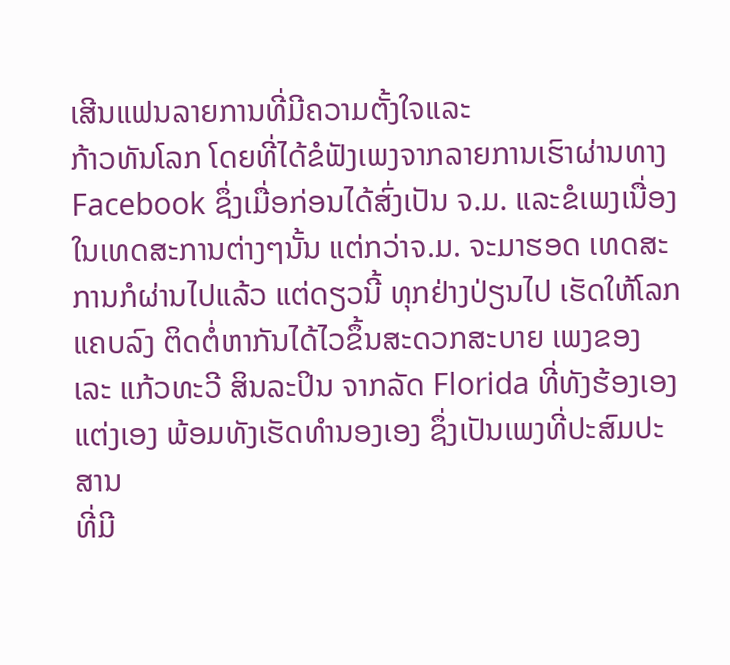ເສີນແຟນລາຍການທີ່ມີຄວາມຕັ້ງໃຈແລະ
ກ້າວທັນໂລກ ໂດຍທີ່ໄດ້ຂໍຟັງເພງຈາກລາຍການເຮົາຜ່ານທາງ
Facebook ຊຶ່ງເມື່ອກ່ອນໄດ້ສົ່ງເປັນ ຈ.ມ. ແລະຂໍເພງເນື່ອງ
ໃນເທດສະການຕ່າງໆນັ້ນ ແຕ່ກວ່າຈ.ມ. ຈະມາຮອດ ເທດສະ
ການກໍຜ່ານໄປແລ້ວ ແຕ່ດຽວນີ້ ທຸກຢ່າງປ່ຽນໄປ ເຮັດໃຫ້ໂລກ
ແຄບລົງ ຕິດຕໍ່ຫາກັນໄດ້ໄວຂຶ້ນສະດວກສະບາຍ ເພງຂອງ
ເລະ ແກ້ວທະວີ ສິນລະປິນ ຈາກລັດ Florida ທີ່ທັງຮ້ອງເອງ
ແຕ່ງເອງ ພ້ອມທັງເຮັດທໍານອງເອງ ຊຶ່ງເປັນເພງທີ່ປະສົມປະສານ
ທີ່ມີ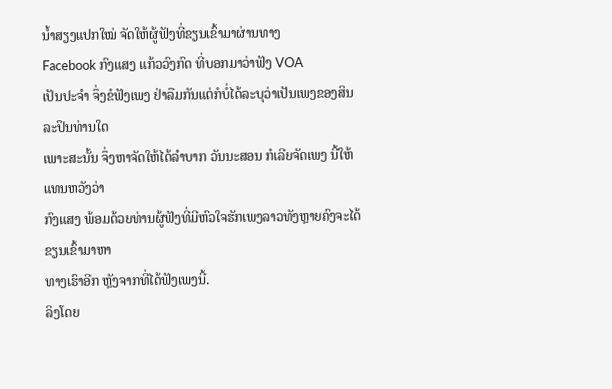ນໍ້າສຽງແປກໃໝ່ ຈັດໃຫ້ຜູ້ຟັງທີ່ຂຽນເຂົ້າມາຜ່ານທາງ
Facebook ກົງແສງ ແກ້ວວົງກົດ ທີ່ບອກມາວ່າຟັງ VOA
ເປັນປະຈໍາ ຈຶ່ງຂໍຟັງເພງ ຢ່າລືມກັນແຕ່ກໍບໍ່ໄດ້ລະບຸວ່າເປັນເພງຂອງສິນລະປິນທ່ານໃດ
ເພາະສະນັ້ນ ຈຶ່ງຫາຈັດໃຫ້ໄດ້ລໍາບາກ ວັນນະສອນ ກໍເລີຍຈັດເພງ ນີ້ໃຫ້ແທນຫວັງວ່າ
ກົງແສງ ພ້ອມດ້ວຍທ່ານຜູ້ຟັງທີ່ມີຫົວໃຈຮັກເພງລາວທັງຫຼາຍຄົງຈະໄດ້ຂຽນເຂົ້າມາຫາ
ທາງເຮົາອີກ ຫຼັງຈາກທີ່ໄດ້ຟັງເພງນີ້.
ລິງໂດຍ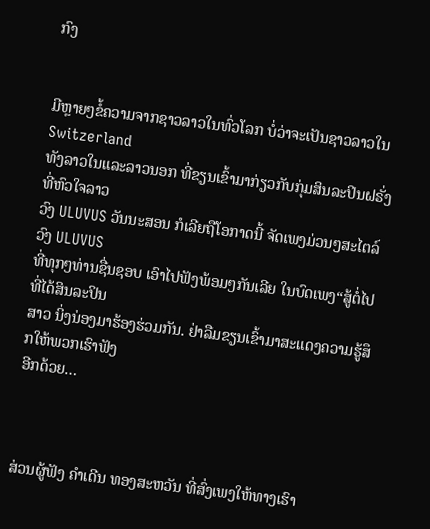ກົງ


ມີຫຼາຍໆຂໍ້ຄວາມຈາກຊາວລາວໃນທົ່ວໂລກ ບໍ່ວ່າຈະເປັນຊາວລາວໃນ Switzerland
ທັງລາວໃນແລະລາວນອກ ທີ່ຂຽນເຂົ້າມາກ່ຽວກັບກຸ່ມສິນລະປິນຝຣັ່ງທີ່ຫົວໃຈລາວ
ວົງ ULUVUS ວັນນະສອນ ກໍເລີຍຖືໂອກາດນີ້ ຈັດເພງມ່ວນໆສະໄຕລ໌ ວົງ ULUVUS
ທີ່ທຸກໆທ່ານຊື່ນຊອບ ເອົາໄປຟັງພ້ອມໆກັນເລີຍ ໃນບົດເພງ“ສູ້ຕໍ່ໄປ ທີ່ໄດ້ສິນລະປິນ
ສາວ ນິ່ງນ່ອງມາຮ້ອງຮ່ວມກັນ. ຢ່າລືມຂຽນເຂົ້າມາສະແດງຄວາມຮູ້ສຶກໃຫ້ພວກເຮົາຟັງ
ອີກດ້ວຍ…



ສ່ວນຜູ້ຟັງ ຄໍາເດີນ ທອງສະຫວັນ ທີ່ສົ່ງເພງໃຫ້ທາງເຮົາ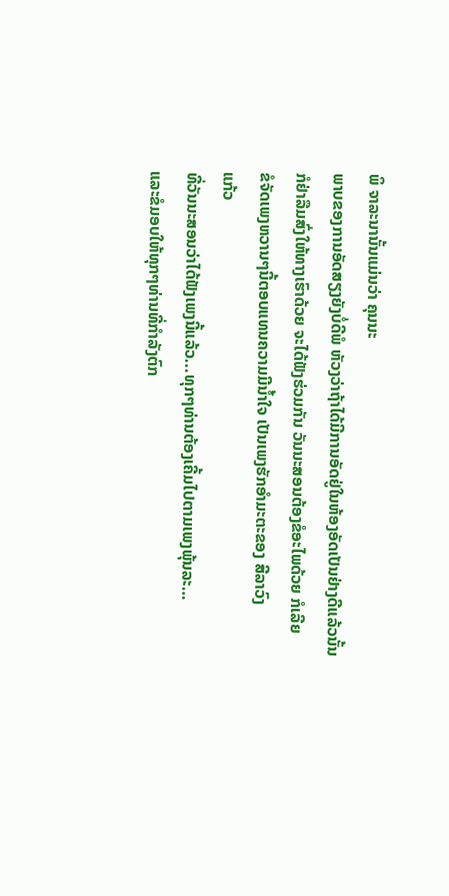ພິ ຈາລະນານັ້ນແມ່ນວ່າ ຄຸນນະ
ພາບຂອງການອັດສຽງຍັງບໍ່ດີພໍ ຫັວງວ່າຖ້າໄດ້ມີການອັດຢູ່ໃນຫ້ອງອັດເປັນຢ່າງດີແລ້ວນັ້ນ
ກໍຢ່າລືມສົ່ງໃຫ້ທາງເຮົາດ້ວຍ ຈະໄດ້ຟັງຮ່ວມກັນ ວັນນະສອນຕ້ອງຂໍອະໄພດ້ວຍ ກໍເລີຍ
ຂໍຈັດເພງຫວານໆນີ້ຕອບແທນຄວາມມີນໍ້າໃຈ ເປັນເພງຮັກອໍາມະຕະຂອງ ສີລາວົງ
ແກ້ວ
ທີ່ວັນນະສອນວ່າໄດ້ຟັງເພງນີ້ແລ້ວ...ທຸກໆທ່ານຕ້ອງເຄີ້ມໄປຕາມເພງພຸ້ນລະ…
ແລະຂໍມອບໃຫ້ທຸກໆທ່ານທີ່ກໍາລັງຕົກ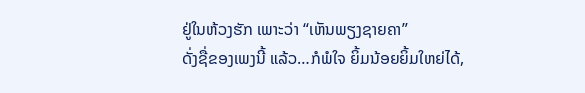ຢູ່ໃນຫ້ວງຮັກ ເພາະວ່າ “ເຫັນພຽງຊາຍຄາ”
ດັ່ງຊື່ຂອງເພງນີ້ ແລ້ວ…ກໍພໍໃຈ ຍິ້ມນ້ອຍຍິ້ມໃຫຍ່ໄດ້,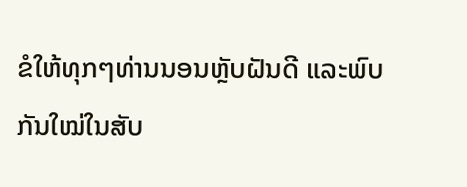ຂໍໃຫ້ທຸກໆທ່ານນອນຫຼັບຝັນດີ ແລະພົບກັນໃໝ່ໃນສັບ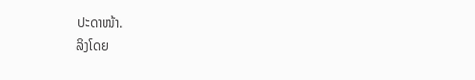ປະດາໜ້າ.
ລິງໂດຍ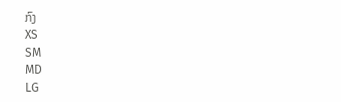ກົງ
XS
SM
MD
LG